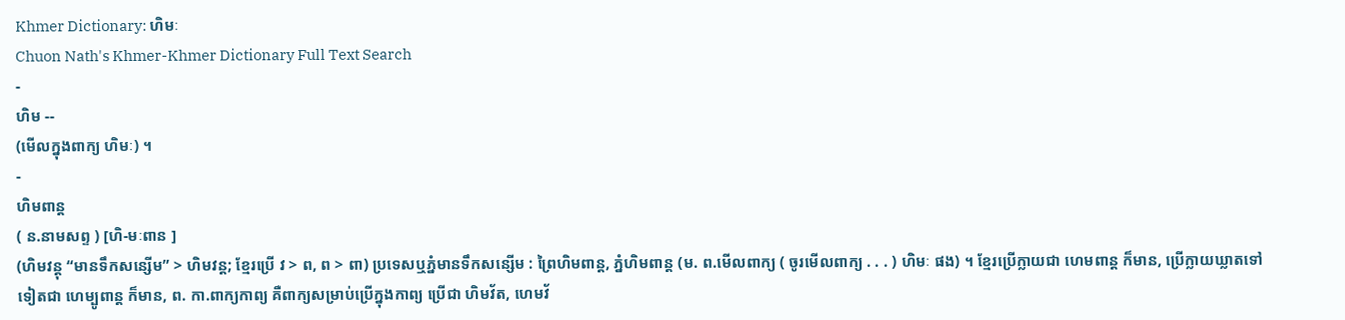Khmer Dictionary: ហិមៈ
Chuon Nath's Khmer-Khmer Dictionary Full Text Search
-
ហិម --
(មើលក្នុងពាក្យ ហិមៈ) ។
-
ហិមពាន្ត
( ន.នាមសព្ទ ) [ហិ-មៈពាន ]
(ហិមវន្តុ “មានទឹកសន្សើម” > ហិមវន្ត; ខ្មែរប្រើ វ > ព, ព > ពា) ប្រទេសឬភ្នំមានទឹកសន្សើម : ព្រៃហិមពាន្ត, ភ្នំហិមពាន្ត (ម. ព.មើលពាក្យ ( ចូរមើលពាក្យ . . . ) ហិមៈ ផង) ។ ខ្មែរប្រើក្លាយជា ហេមពាន្ត ក៏មាន, ប្រើក្លាយឃ្លាតទៅទៀតជា ហេម្បូពាន្ត ក៏មាន, ព. កា.ពាក្យកាព្យ គឺពាក្យសម្រាប់ប្រើក្នុងកាព្យ ប្រើជា ហិមវ័ត, ហេមវ័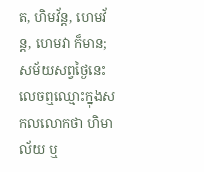ត, ហិមវ័ន្ត, ហេមវ័ន្ត, ហេមវា ក៏មាន; សម័យសព្វថ្ងៃនេះលេចឮឈ្មោះក្នុងសកលលោកថា ហិមាល័យ ឬ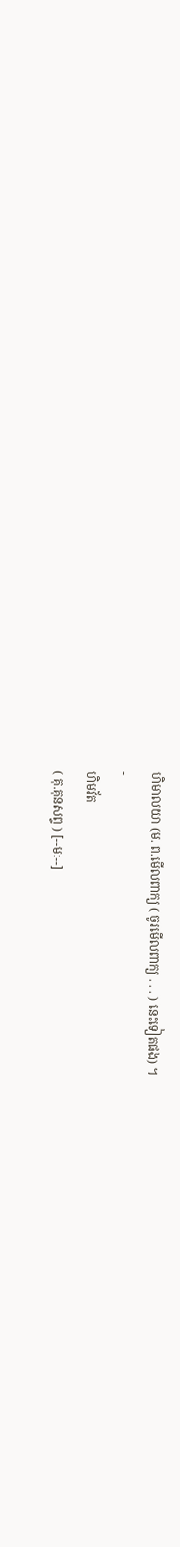ហិមាលយា (ម. ព.មើលពាក្យ ( ចូរមើលពាក្យ . . . ) នេះទៀតផង) ។
-
ហិមវ័ត
( គុ.គុនសព្ទ ) [--មៈ--]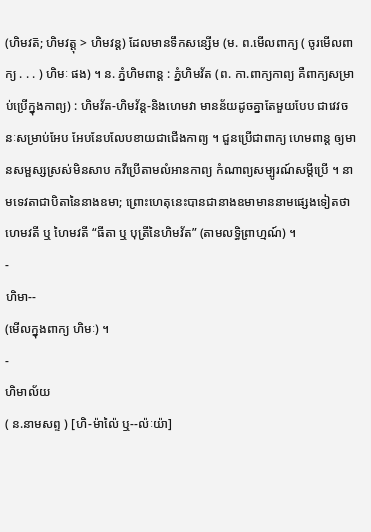(ហិមវត៑; ហិមវត្តុ > ហិមវន្ត) ដែលមានទឹកសន្សើម (ម. ព.មើលពាក្យ ( ចូរមើលពាក្យ . . . ) ហិមៈ ផង) ។ ន. ភ្នំហិមពាន្ត : ភ្នំហិមវ័ត (ព. កា.ពាក្យកាព្យ គឺពាក្យសម្រាប់ប្រើក្នុងកាព្យ) : ហិមវ័ត-ហិមវ័ន្ត-និងហេមវា មានន័យដូចគ្នាតែមួយបែប ជាវេវចនៈសម្រាប់អែប អែបនែបលែបខាយជាជើងកាព្យ ។ ជួនប្រើជាពាក្យ ហេមពាន្ត ឲ្យមានសម្ផស្សស្រស់មិនសាប កវីប្រើតាមលំអានកាព្យ កំណាព្យសម្បូរណ៍សម្តីប្រើ ។ នាមទេវតាជាបិតានៃនាងឧមា; ព្រោះហេតុនេះបានជានាងឧមាមាននាមផ្សេងទៀតថា ហេមវតី ឬ ហៃមវតី “ធីតា ឬ បុត្រីនៃហិមវ័ត” (តាមលទ្ធិព្រាហ្មណ៍) ។
-
ហិមា--
(មើលក្នុងពាក្យ ហិមៈ) ។
-
ហិមាល័យ
( ន.នាមសព្ទ ) [ហិ-ម៉ាល៉ៃ ឬ--ល៉ៈយ៉ា]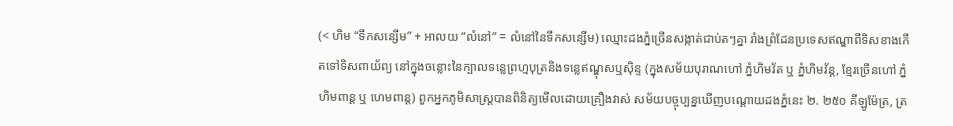(< ហិម “ទឹកសន្សើម” + អាលយ “លំនៅ” = លំនៅនៃទឹកសន្សើម) ឈ្មោះដងភ្នំច្រើនសង្កាត់ជាប់តៗគ្នា រាំងព្រំដែនប្រទេសឥណ្ឌាពីទិសខាងកើតទៅទិសពាយ័ព្យ នៅក្នុងចន្លោះនៃក្បាលទន្លេព្រហ្មបុត្រនិងទន្លេឥណ្ឌុសឬស៊ិន្ទ (ក្នុងសម័យបុរាណហៅ ភ្នំហិមវ័ត ឬ ភ្នំហិមវ័ន្ត, ខ្មែរច្រើនហៅ ភ្នំហិមពាន្ត ឬ ហេមពាន្ត) ពួកអ្នកភូមិសាស្រ្តបានពិនិត្យមើលដោយគ្រឿងវាស់ សម័យបច្ចុប្បន្នឃើញបណ្តោយដងភ្នំនេះ ២. ២៥០ គីឡូម៉ែត្រ, ត្រ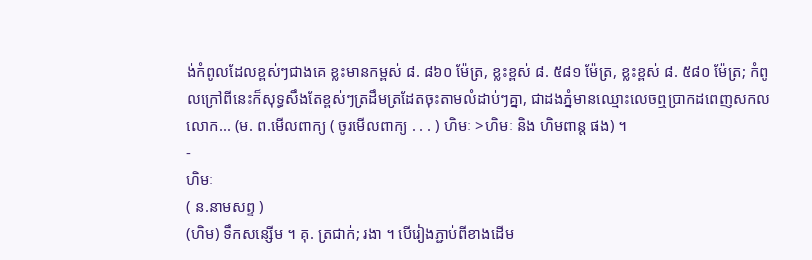ង់កំពូលដែលខ្ពស់ៗជាងគេ ខ្លះមានកម្ពស់ ៨. ៨៦០ ម៉ែត្រ, ខ្លះខ្ពស់ ៨. ៥៨១ ម៉ែត្រ, ខ្លះខ្ពស់ ៨. ៥៨០ ម៉ែត្រ; កំពូលក្រៅពីនេះក៏សុទ្ធសឹងតែខ្ពស់ៗត្រដឹមត្រដែតចុះតាមលំដាប់ៗគ្នា, ជាដងភ្នំមានឈ្មោះលេចឮប្រាកដពេញសកលលោក... (ម. ព.មើលពាក្យ ( ចូរមើលពាក្យ . . . ) ហិមៈ >ហិមៈ និង ហិមពាន្ត ផង) ។
-
ហិមៈ
( ន.នាមសព្ទ )
(ហិម) ទឹកសន្សើម ។ គុ. ត្រជាក់; រងា ។ បើរៀងភ្ជាប់ពីខាងដើម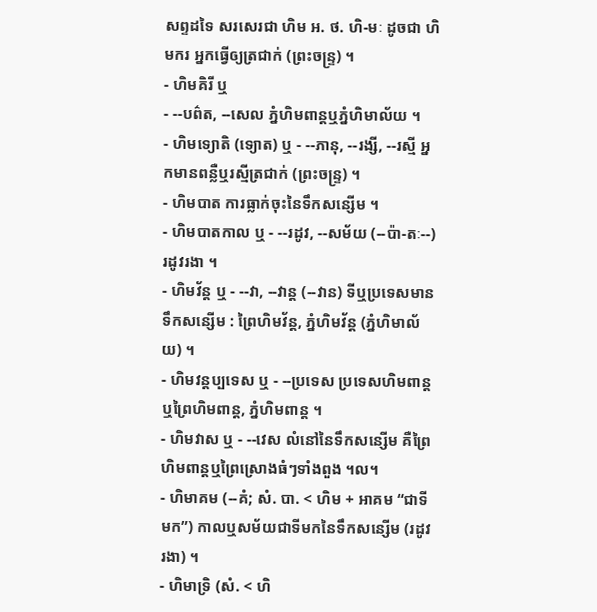សព្ទដទៃ សរសេរជា ហិម អ. ថ. ហិ-មៈ ដូចជា ហិមករ អ្នកធ្វើឲ្យត្រជាក់ (ព្រះចន្រ្ទ) ។
- ហិមគិរី ឬ
- --បព៌ត, --សេល ភ្នំហិមពាន្តឬភ្នំហិមាល័យ ។
- ហិមទ្យោតិ (ទ្យោត) ឬ - --ភានុ, --រង្សី, --រស្មី អ្នកមានពន្លឺឬរស្មីត្រជាក់ (ព្រះចន្រ្ទ) ។
- ហិមបាត ការធ្លាក់ចុះនៃទឹកសន្សើម ។
- ហិមបាតកាល ឬ - --រដូវ, --សម័យ (--ប៉ា-តៈ--) រដូវរងា ។
- ហិមវ័ន្ត ឬ - --វា, --វាន្ត (--វាន) ទីឬប្រទេសមានទឹកសន្សើម : ព្រៃហិមវ័ន្ត, ភ្នំហិមវ័ន្ត (ភ្នំហិមាល័យ) ។
- ហិមវន្តប្បទេស ឬ - --ប្រទេស ប្រទេសហិមពាន្តឬព្រៃហិមពាន្ត, ភ្នំហិមពាន្ត ។
- ហិមវាស ឬ - --វេស លំនៅនៃទឹកសន្សើម គឺព្រៃហិមពាន្តឬព្រៃស្រោងធំៗទាំងពួង ។ល។
- ហិមាគម (--គំ; សំ. បា. < ហិម + អាគម “ជាទីមក”) កាលឬសម័យជាទីមកនៃទឹកសន្សើម (រដូវរងា) ។
- ហិមាទ្រិ (សំ. < ហិ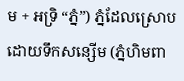ម + អទ្រិ “ភ្នំ”) ភ្នំដែលស្រោប ដោយទឹកសន្សើម (ភ្នំហិមពា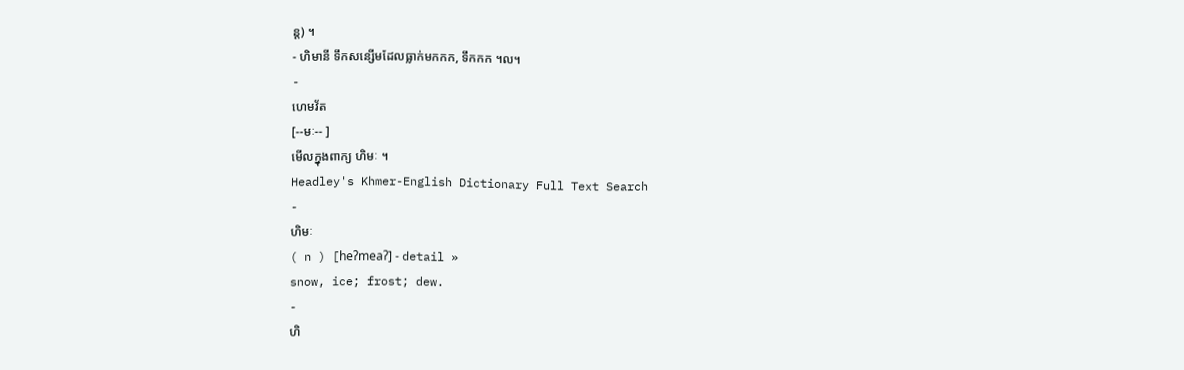ន្ត) ។
- ហិមានី ទឹកសន្សើមដែលធ្លាក់មកកក, ទឹកកក ។ល។
-
ហេមវ័ត
[--មៈ-- ]
មើលក្នុងពាក្យ ហិមៈ ។
Headley's Khmer-English Dictionary Full Text Search
-
ហិមៈ
( n ) [heʔmeaʔ] - detail »
snow, ice; frost; dew.
-
ហិ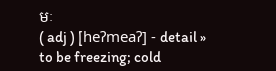មៈ
( adj ) [heʔmeaʔ] - detail »
to be freezing; cold